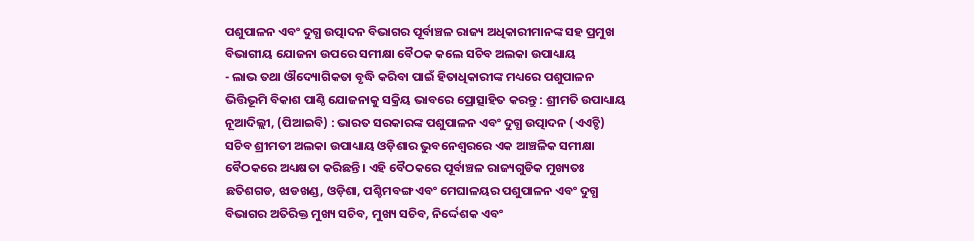ପଶୁପାଳନ ଏବଂ ଦୁଗ୍ଧ ଉତ୍ପାଦନ ବିଭାଗର ପୂର୍ବାଞ୍ଚଳ ରାଜ୍ୟ ଅଧିକାରୀମାନଙ୍କ ସହ ପ୍ରମୁଖ ବିଭାଗୀୟ ଯୋଜନା ଉପରେ ସମୀକ୍ଷା ବୈଠକ କଲେ ସଚିବ ଅଲକା ଉପାଧ୍ୟାୟ
- ଲାଭ ତଥା ଔଦ୍ୟୋଗିକତା ବୃଦ୍ଧି କରିବା ପାଇଁ ହିତାଧିକାରୀଙ୍କ ମଧ୍ୟରେ ପଶୁପାଳନ ଭିତ୍ତିଭୂମି ବିକାଶ ପାଣ୍ଠି ଯୋଜନାକୁ ସକ୍ରିୟ ଭାବରେ ପ୍ରୋତ୍ସାହିତ କରନ୍ତୁ : ଶ୍ରୀମତି ଉପାଧ୍ୟାୟ
ନୂଆଦିଲ୍ଲୀ, (ପିଆଇବି) : ଭାରତ ସରକାରଙ୍କ ପଶୁପାଳନ ଏବଂ ଦୁଗ୍ଧ ଉତ୍ପାଦନ (ଏଏଚ୍ଡି) ସଚିବ ଶ୍ରୀମତୀ ଅଲକା ଉପାଧ୍ୟାୟ ଓଡ଼ିଶାର ଭୁବନେଶ୍ୱରରେ ଏକ ଆଞ୍ଚଳିକ ସମୀକ୍ଷା ବୈଠକରେ ଅଧ୍ୟକ୍ଷତା କରିଛନ୍ତି । ଏହି ବୈଠକରେ ପୂର୍ବାଞ୍ଚଳ ରାଜ୍ୟଗୁଡିକ ମୁଖ୍ୟତଃ ଛତିଶଗଡ, ଝାଡଖଣ୍ଡ, ଓଡ଼ିଶା, ପଶ୍ଚିମବଙ୍ଗ ଏବଂ ମେଘାଳୟର ପଶୁପାଳନ ଏବଂ ଦୁଗ୍ଧ ବିଭାଗର ଅତିରିକ୍ତ ମୁଖ୍ୟ ସଚିବ, ମୁଖ୍ୟ ସଚିବ, ନିର୍ଦ୍ଦେଶକ ଏବଂ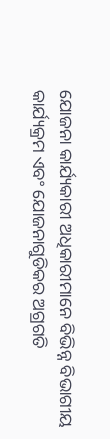ଯୋଜନା କାର୍ଯ୍ୟକାରୀ ଅଧିକାରୀମାନେ ବିଭିନ୍ନ ବିଭାଗୀୟ କାର୍ଯ୍ୟକ୍ରମ ଏବଂ ଯୋଜନାଗୁଡିକର ଅଗ୍ରଗତି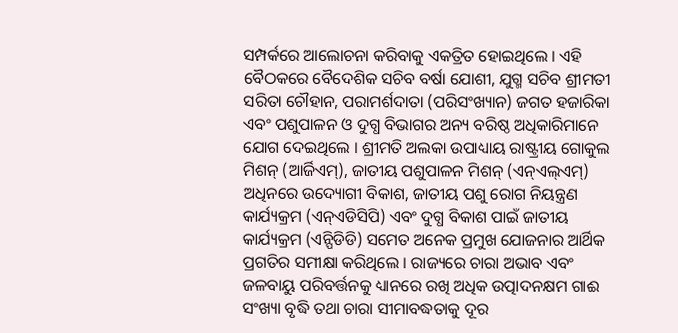ସମ୍ପର୍କରେ ଆଲୋଚନା କରିବାକୁ ଏକତ୍ରିତ ହୋଇଥିଲେ । ଏହି ବୈଠକରେ ବୈଦେଶିକ ସଚିବ ବର୍ଷା ଯୋଶୀ, ଯୁଗ୍ମ ସଚିବ ଶ୍ରୀମତୀ ସରିତା ଚୌହାନ, ପରାମର୍ଶଦାତା (ପରିସଂଖ୍ୟାନ) ଜଗତ ହଜାରିକା ଏବଂ ପଶୁପାଳନ ଓ ଦୁଗ୍ଧ ବିଭାଗର ଅନ୍ୟ ବରିଷ୍ଠ ଅଧିକାରିମାନେ ଯୋଗ ଦେଇଥିଲେ । ଶ୍ରୀମତି ଅଲକା ଉପାଧ୍ୟାୟ ରାଷ୍ଟ୍ରୀୟ ଗୋକୁଲ ମିଶନ୍ (ଆର୍ଜିଏମ୍), ଜାତୀୟ ପଶୁପାଳନ ମିଶନ୍ (ଏନ୍ଏଲ୍ଏମ୍) ଅଧିନରେ ଉଦ୍ୟୋଗୀ ବିକାଶ, ଜାତୀୟ ପଶୁ ରୋଗ ନିୟନ୍ତ୍ରଣ କାର୍ଯ୍ୟକ୍ରମ (ଏନ୍ଏଡିସିପି) ଏବଂ ଦୁଗ୍ଧ ବିକାଶ ପାଇଁ ଜାତୀୟ କାର୍ଯ୍ୟକ୍ରମ (ଏନ୍ପିଡିଡି) ସମେତ ଅନେକ ପ୍ରମୁଖ ଯୋଜନାର ଆର୍ଥିକ ପ୍ରଗତିର ସମୀକ୍ଷା କରିଥିଲେ । ରାଜ୍ୟରେ ଚାରା ଅଭାବ ଏବଂ ଜଳବାୟୁ ପରିବର୍ତ୍ତନକୁ ଧ୍ୟାନରେ ରଖି ଅଧିକ ଉତ୍ପାଦନକ୍ଷମ ଗାଈ ସଂଖ୍ୟା ବୃଦ୍ଧି ତଥା ଚାରା ସୀମାବଦ୍ଧତାକୁ ଦୂର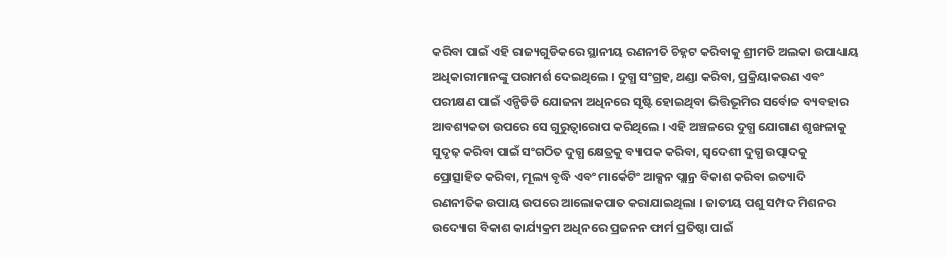କରିବା ପାଇଁ ଏହି ରାଜ୍ୟଗୁଡିକରେ ସ୍ଥାନୀୟ ରଣନୀତି ଚିହ୍ନଟ କରିବାକୁ ଶ୍ରୀମତି ଅଲକା ଉପାଧ୍ୟାୟ ଅଧିକାରୀମାନଙ୍କୁ ପରାମର୍ଶ ଦେଇଥିଲେ । ଦୁଗ୍ଧ ସଂଗ୍ରହ, ଥଣ୍ଡା କରିବା, ପ୍ରକ୍ରିୟାକରଣ ଏବଂ ପରୀକ୍ଷଣ ପାଇଁ ଏନ୍ପିଡିଡି ଯୋଜନା ଅଧିନରେ ସୃଷ୍ଟି ହୋଇଥିବା ଭିତ୍ତିଭୂମିର ସର୍ବୋଚ୍ଚ ବ୍ୟବହାର ଆବଶ୍ୟକତା ଉପରେ ସେ ଗୁରୁତ୍ୱାରୋପ କରିଥିଲେ । ଏହି ଅଞ୍ଚଳରେ ଦୁଗ୍ଧ ଯୋଗାଣ ଶୃଙ୍ଖଳାକୁ ସୁଦୃଢ଼ କରିବା ପାଇଁ ସଂଗଠିତ ଦୁଗ୍ଧ କ୍ଷେତ୍ରକୁ ବ୍ୟାପକ କରିବା, ସ୍ୱଦେଶୀ ଦୁଗ୍ଧ ଉତ୍ପାଦକୁ ପ୍ରୋତ୍ସାହିତ କରିବା, ମୂଲ୍ୟ ବୃଦ୍ଧି ଏବଂ ମାର୍କେଟିଂ ଆକ୍ସନ ପ୍ଲାନ୍ର ବିକାଶ କରିବା ଇତ୍ୟାଦି ରଣନୀତିକ ଉପାୟ ଉପରେ ଆଲୋକପାତ କରାଯାଇଥିଲା । ଜାତୀୟ ପଶୁ ସମ୍ପଦ ମିଶନର ଉଦ୍ୟୋଗ ବିକାଶ କାର୍ଯ୍ୟକ୍ରମ ଅଧିନରେ ପ୍ରଜନନ ଫାର୍ମ ପ୍ରତିଷ୍ଠା ପାଇଁ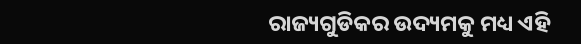ରାଜ୍ୟଗୁଡିକର ଉଦ୍ୟମକୁ ମଧ୍ୟ ଏହି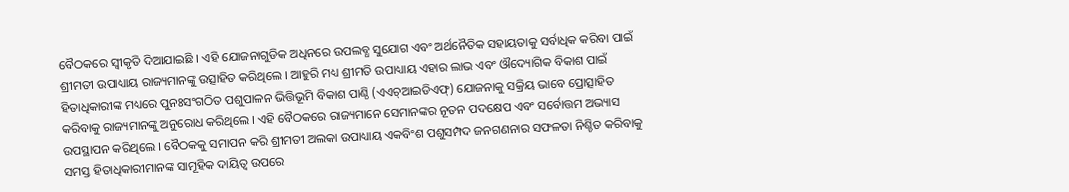ବୈଠକରେ ସ୍ୱୀକୃତି ଦିଆଯାଇଛି । ଏହି ଯୋଜନାଗୁଡିକ ଅଧିନରେ ଉପଲବ୍ଧ ସୁଯୋଗ ଏବଂ ଅର୍ଥନୈତିକ ସହାୟତାକୁ ସର୍ବାଧିକ କରିବା ପାଇଁ ଶ୍ରୀମତୀ ଉପାଧ୍ୟାୟ ରାଜ୍ୟମାନଙ୍କୁ ଉତ୍ସାହିତ କରିଥିଲେ । ଆହୁରି ମଧ୍ୟ ଶ୍ରୀମତି ଉପାଧ୍ୟାୟ ଏହାର ଲାଭ ଏବଂ ଔଦ୍ୟୋଗିକ ବିକାଶ ପାଇଁ ହିତାଧିକାରୀଙ୍କ ମଧ୍ୟରେ ପୁନଃସଂଗଠିତ ପଶୁପାଳନ ଭିତ୍ତିଭୂମି ବିକାଶ ପାଣ୍ଠି (ଏଏଚ୍ଆଇଡିଏଫ୍) ଯୋଜନାକୁ ସକ୍ରିୟ ଭାବେ ପ୍ରୋତ୍ସାହିତ କରିବାକୁ ରାଜ୍ୟମାନଙ୍କୁ ଅନୁରୋଧ କରିଥିଲେ । ଏହି ବୈଠକରେ ରାଜ୍ୟମାନେ ସେମାନଙ୍କର ନୂତନ ପଦକ୍ଷେପ ଏବଂ ସର୍ବୋତ୍ତମ ଅଭ୍ୟାସ ଉପସ୍ଥାପନ କରିଥିଲେ । ବୈଠକକୁ ସମାପନ କରି ଶ୍ରୀମତୀ ଅଲକା ଉପାଧ୍ୟାୟ ଏକବିଂଶ ପଶୁସମ୍ପଦ ଜନଗଣନାର ସଫଳତା ନିଶ୍ଚିତ କରିବାକୁ ସମସ୍ତ ହିତାଧିକାରୀମାନଙ୍କ ସାମୂହିକ ଦାୟିତ୍ୱ ଉପରେ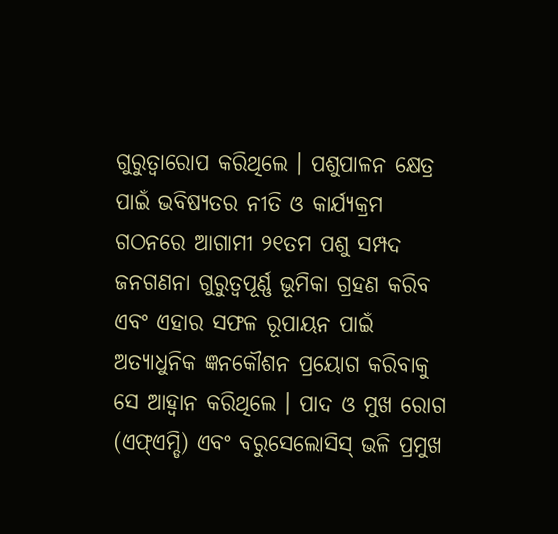ଗୁରୁତ୍ୱାରୋପ କରିଥିଲେ । ପଶୁପାଳନ କ୍ଷେତ୍ର ପାଇଁ ଭବିଷ୍ୟତର ନୀତି ଓ କାର୍ଯ୍ୟକ୍ରମ ଗଠନରେ ଆଗାମୀ ୨୧ତମ ପଶୁ ସମ୍ପଦ ଜନଗଣନା ଗୁରୁତ୍ୱପୂର୍ଣ୍ଣ ଭୂମିକା ଗ୍ରହଣ କରିବ ଏବଂ ଏହାର ସଫଳ ରୂପାୟନ ପାଇଁ ଅତ୍ୟାଧୁନିକ ଜ୍ଞନକୌଶନ ପ୍ରୟୋଗ କରିବାକୁ ସେ ଆହ୍ୱାନ କରିଥିଲେ । ପାଦ ଓ ମୁଖ ରୋଗ (ଏଫ୍ଏମ୍ଡି) ଏବଂ ବରୁସେଲୋସିସ୍ ଭଳି ପ୍ରମୁଖ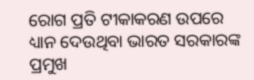ରୋଗ ପ୍ରତି ଟୀକାକରଣ ଉପରେ ଧ୍ୟାନ ଦେଉଥିବା ଭାରତ ସରକାରଙ୍କ ପ୍ରମୁଖ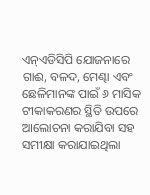ଏନ୍ଏଡିସିପି ଯୋଜନାରେ ଗାଈ, ବଳଦ, ମେଣ୍ଢା ଏବଂ ଛେଳିମାନଙ୍କ ପାଇଁ ୬ ମାସିକ ଟୀକାକରଣର ସ୍ଥିତି ଉପରେ ଆଲୋଚନା କରାଯିବା ସହ ସମୀକ୍ଷା କରାଯାଇଥିଲା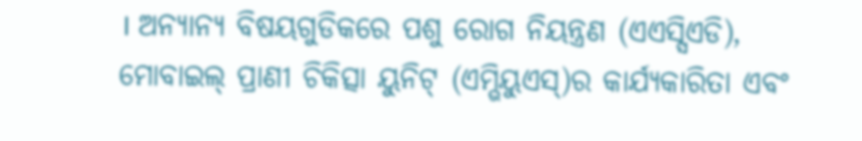। ଅନ୍ୟାନ୍ୟ ବିଷୟଗୁଡିକରେ ପଶୁ ରୋଗ ନିୟନ୍ତ୍ରଣ (ଏଏସ୍ସିଏଡି), ମୋବାଇଲ୍ ପ୍ରାଣୀ ଚିକିତ୍ସା ୟୁନିଟ୍ (ଏମ୍ଭିୟୁଏସ୍)ର କାର୍ଯ୍ୟକାରିତା ଏବଂ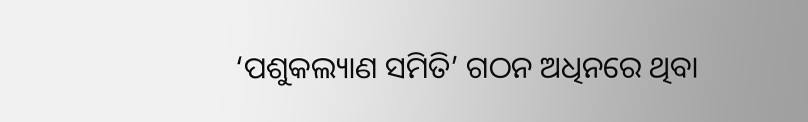‘ପଶୁକଲ୍ୟାଣ ସମିତି’ ଗଠନ ଅଧିନରେ ଥିବା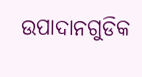ଉପାଦାନଗୁଡିକ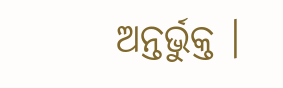ଅନ୍ତର୍ଭୁକ୍ତ ।